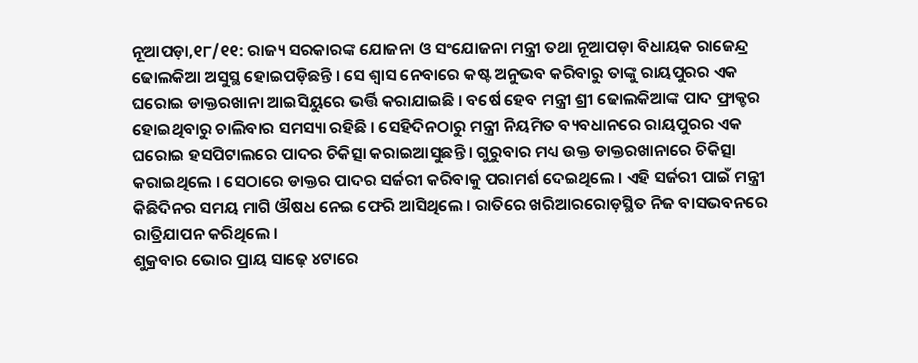ନୂଆପଡ଼ା,୧୮/୧୧: ରାଜ୍ୟ ସରକାରଙ୍କ ଯୋଜନା ଓ ସଂଯୋଜନା ମନ୍ତ୍ରୀ ତଥା ନୂଆପଡ଼ା ବିଧାୟକ ରାଜେନ୍ଦ୍ର ଢୋଲକିଆ ଅସୁସ୍ଥ ହୋଇପଡ଼ିଛନ୍ତି । ସେ ଶ୍ୱାସ ନେବାରେ କଷ୍ଟ ଅନୁଭବ କରିବାରୁ ତାଙ୍କୁ ରାୟପୁରର ଏକ ଘରୋଇ ଡାକ୍ତରଖାନା ଆଇସିୟୁରେ ଭର୍ତ୍ତି କରାଯାଇଛି । ବର୍ଷେ ହେବ ମନ୍ତ୍ରୀ ଶ୍ରୀ ଢୋଲକିଆଙ୍କ ପାଦ ଫ୍ରାକ୍ଚର ହୋଇଥିବାରୁ ଚାଲିବାର ସମସ୍ୟା ରହିଛି । ସେହିଦିନଠାରୁ ମନ୍ତ୍ରୀ ନିୟମିତ ବ୍ୟବଧାନରେ ରାୟପୁରର ଏକ ଘରୋଇ ହସପିଟାଲରେ ପାଦର ଚିକିତ୍ସା କରାଇଆସୁଛନ୍ତି । ଗୁରୁବାର ମଧ୍ୟ ଉକ୍ତ ଡାକ୍ତରଖାନାରେ ଚିକିତ୍ସା କରାଇଥିଲେ । ସେଠାରେ ଡାକ୍ତର ପାଦର ସର୍ଜରୀ କରିବାକୁ ପରାମର୍ଶ ଦେଇଥିଲେ । ଏହି ସର୍ଜରୀ ପାଇଁ ମନ୍ତ୍ରୀ କିଛିଦିନର ସମୟ ମାଗି ଔଷଧ ନେଇ ଫେରି ଆସିଥିଲେ । ରାତିରେ ଖରିଆରରୋଡ଼ସ୍ଥିତ ନିଜ ବାସଭବନରେ ରାତ୍ରିଯାପନ କରିଥିଲେ ।
ଶୁକ୍ରବାର ଭୋର ପ୍ରାୟ ସାଢ଼େ ୪ଟାରେ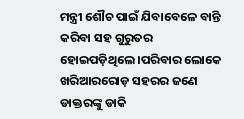ମନ୍ତ୍ରୀ ଶୌଚ ପାଇଁ ଯିବାବେଳେ ବାନ୍ତି କରିବା ସହ ଗୁରୁତର ହୋଇପଡ଼ିଥିଲେ ।ପରିବାର ଲୋକେ ଖରିଆରରୋଡ଼ ସହରର ଜଣେ ଡାକ୍ତରଙ୍କୁ ଡାକି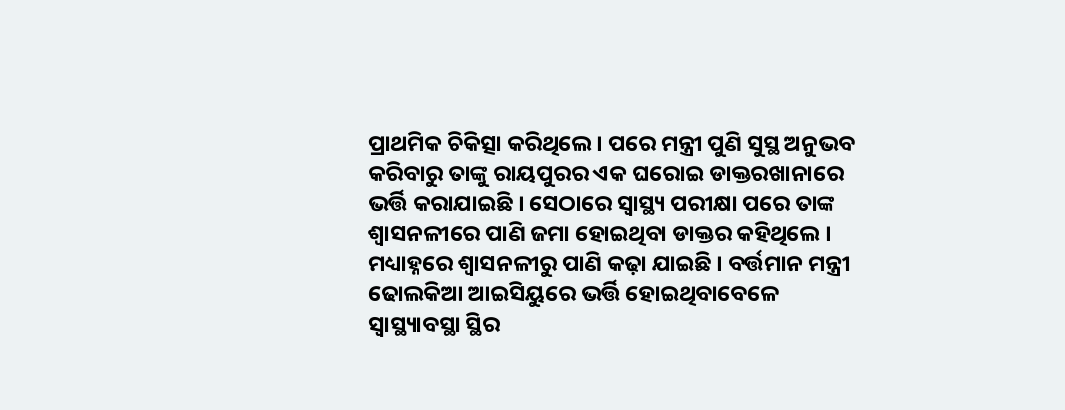ପ୍ରାଥମିକ ଚିକିତ୍ସା କରିଥିଲେ । ପରେ ମନ୍ତ୍ରୀ ପୁଣି ସୁସ୍ଥ ଅନୁଭବ କରିବାରୁ ତାଙ୍କୁ ରାୟପୁରର ଏକ ଘରୋଇ ଡାକ୍ତରଖାନାରେ ଭର୍ତ୍ତି କରାଯାଇଛି । ସେଠାରେ ସ୍ୱାସ୍ଥ୍ୟ ପରୀକ୍ଷା ପରେ ତାଙ୍କ ଶ୍ୱାସନଳୀରେ ପାଣି ଜମା ହୋଇଥିବା ଡାକ୍ତର କହିଥିଲେ । ମଧ୍ୟାହ୍ନରେ ଶ୍ୱାସନଳୀରୁ ପାଣି କଢ଼ା ଯାଇଛି । ବର୍ତ୍ତମାନ ମନ୍ତ୍ରୀ ଢୋଲକିଆ ଆଇସିୟୁରେ ଭର୍ତ୍ତି ହୋଇଥିବାବେଳେ ସ୍ୱାସ୍ଥ୍ୟାବସ୍ଥା ସ୍ଥିର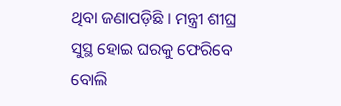ଥିବା ଜଣାପଡ଼ିଛି । ମନ୍ତ୍ରୀ ଶୀଘ୍ର ସୁସ୍ଥ ହୋଇ ଘରକୁ ଫେରିବେ ବୋଲି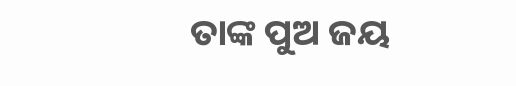ତାଙ୍କ ପୁଅ ଜୟ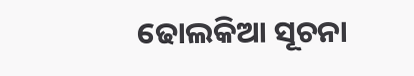ଢୋଲକିଆ ସୂଚନା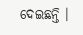ଦେଇଛନ୍ତି ।